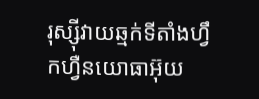រុស្ស៊ីវាយឆ្មក់ទីតាំងហ្វឹកហ្វឺនយោធាអ៊ុយ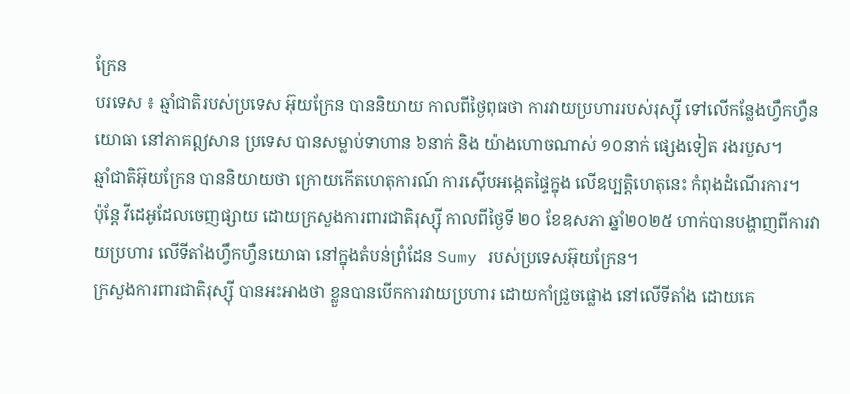ក្រែន
បរទេស ៖ ឆ្មាំជាតិរបស់ប្រទេស អ៊ុយក្រែន បាននិយាយ កាលពីថ្ងៃពុធថា ការវាយប្រហាររបស់រុស្ស៊ី ទៅលើកន្លែងហ្វឹកហ្វឺនយោធា នៅភាគឦសាន ប្រទេស បានសម្លាប់ទាហាន ៦នាក់ និង យ៉ាងហោចណាស់ ១០នាក់ ផ្សេងទៀត រងរបួស។
ឆ្មាំជាតិអ៊ុយក្រែន បាននិយាយថា ក្រោយកើតហេតុការណ៍ ការស៊ើបអង្កេតផ្ទៃក្នុង លើឧប្បត្តិហេតុនេះ កំពុងដំណើរការ។
ប៉ុន្តែ វីដេអូដែលចេញផ្សាយ ដោយក្រសួងការពារជាតិរុស្ស៊ី កាលពីថ្ងៃទី ២០ ខែឧសភា ឆ្នាំ២០២៥ ហាក់បានបង្ហាញពីការវាយប្រហារ លើទីតាំងហ្វឹកហ្វឺនយោធា នៅក្នុងតំបន់ព្រំដែន Sumy របស់ប្រទេសអ៊ុយក្រែន។
ក្រសួងការពារជាតិរុស្ស៊ី បានអះអាងថា ខ្លួនបានបើកការវាយប្រហារ ដោយកាំជ្រួចផ្លោង នៅលើទីតាំង ដោយគេ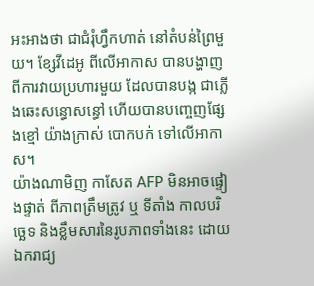អះអាងថា ជាជំរុំហ្វឹកហាត់ នៅតំបន់ព្រៃមួយ។ ខ្សែវីដេអូ ពីលើអាកាស បានបង្ហាញពីការវាយប្រហារមួយ ដែលបានបង្ក ជាភ្លើងឆេះសន្ធោសន្ធៅ ហើយបានបញ្ចេញផ្សែងខ្មៅ យ៉ាងក្រាស់ បោកបក់ ទៅលើអាកាស។
យ៉ាងណាមិញ កាសែត AFP មិនអាចផ្ទៀងផ្ទាត់ ពីភាពត្រឹមត្រូវ ឬ ទីតាំង កាលបរិច្ឆេទ និងខ្លឹមសារនៃរូបភាពទាំងនេះ ដោយឯករាជ្យ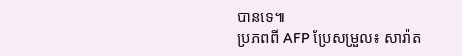បានទេ៕
ប្រភពពី AFP ប្រែសម្រួល៖ សារ៉ាត